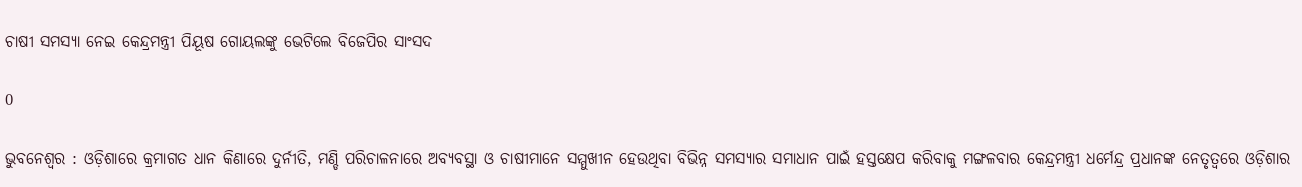ଚାଷୀ ସମସ୍ୟା ନେଇ କେନ୍ଦ୍ରମନ୍ତ୍ରୀ ପିୟୂଷ ଗୋୟଲଙ୍କୁ ଭେଟିଲେ ବିଜେପିର ସାଂସଦ

0

ଭୁବନେଶ୍ୱର : ଓଡ଼ିଶାରେ କ୍ରମାଗତ ଧାନ କିଣାରେ ଦୁର୍ନୀତି, ମଣ୍ଡି ପରିଚାଳନାରେ ଅବ୍ୟବସ୍ଥା ଓ ଚାଷୀମାନେ ସମ୍ମୁଖୀନ ହେଉଥିବା ବିଭିନ୍ନ ସମସ୍ୟାର ସମାଧାନ ପାଇଁ ହସ୍ତକ୍ଷେପ କରିବାକୁ ମଙ୍ଗଳବାର କେନ୍ଦ୍ରମନ୍ତ୍ରୀ ଧର୍ମେନ୍ଦ୍ର ପ୍ରଧାନଙ୍କ ନେତୃତ୍ୱରେ ଓଡ଼ିଶାର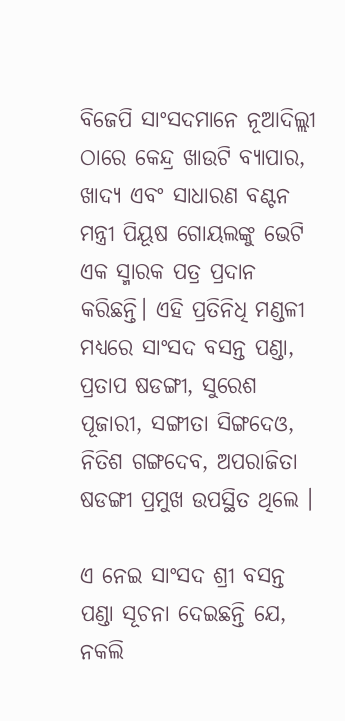ବିଜେପି ସାଂସଦମାନେ ନୂଆଦିଲ୍ଲୀ ଠାରେ କେନ୍ଦ୍ର ଖାଉଟି ବ୍ୟାପାର, ଖାଦ୍ୟ ଏବଂ ସାଧାରଣ ବଣ୍ଟନ ମନ୍ତ୍ରୀ ପିୟୂଷ ଗୋୟଲଙ୍କୁ ଭେଟି ଏକ ସ୍ମାରକ ପତ୍ର ପ୍ରଦାନ କରିଛନ୍ତି। ଏହି ପ୍ରତିନିଧି ମଣ୍ଡଳୀ ମଧ୍ୟରେ ସାଂସଦ ବସନ୍ତ ପଣ୍ଡା, ପ୍ରତାପ ଷଡଙ୍ଗୀ, ସୁରେଶ ପୂଜାରୀ, ସଙ୍ଗୀତା ସିଙ୍ଗଦେଓ, ନିତିଶ ଗଙ୍ଗଦେବ, ଅପରାଜିତା ଷଡଙ୍ଗୀ ପ୍ରମୁଖ ଉପସ୍ଥିତ ଥିଲେ ।

ଏ ନେଇ ସାଂସଦ ଶ୍ରୀ ବସନ୍ତ ପଣ୍ଡା ସୂଚନା ଦେଇଛନ୍ତି ଯେ, ନକଲି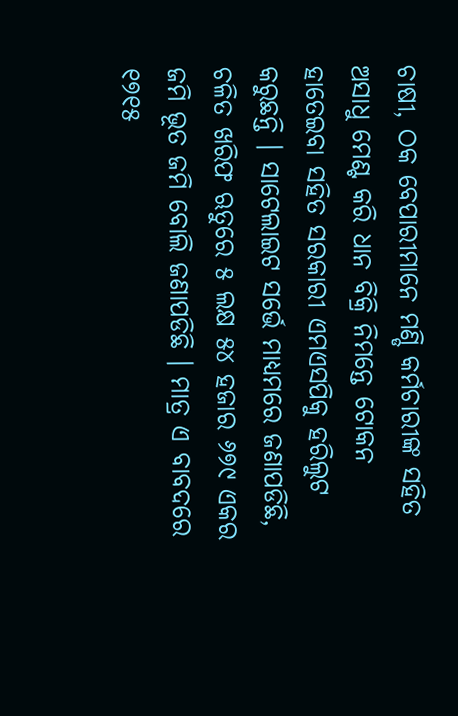ଚାଷୀ, ଠକ ବେପାରୀମାନେ ମଣ୍ଡି କର୍ମଚାରୀଙ୍କ ସହିତ ଅସାଧୁ ମେଣ୍ଟ କରି ଧାନ ବିକ୍ରି ନିମନ୍ତେ ଟୋକନ ହାତେଇବା ସହିତ ସରକାରୀ ଏମଏସପିକୁ ହରିଲୁଟ କରୁଛନ୍ତି । ସାଟେଲାଇଟ ସର୍ଭେ ମାଧ୍ୟମରେ ଜଣାପଡିଛି, ଚଳିତ ଖରିଫ ଋତୁରେ ୫ ଲକ୍ଷ ୫୪ ହଜାର ୬୭୯ ଏକର ଜମି ଭୂତ ଜମି ବୋଲି ଜଣାପଡିଛି । ମାତ୍ର ଏ ବାବଦରେ ୧୭୧୫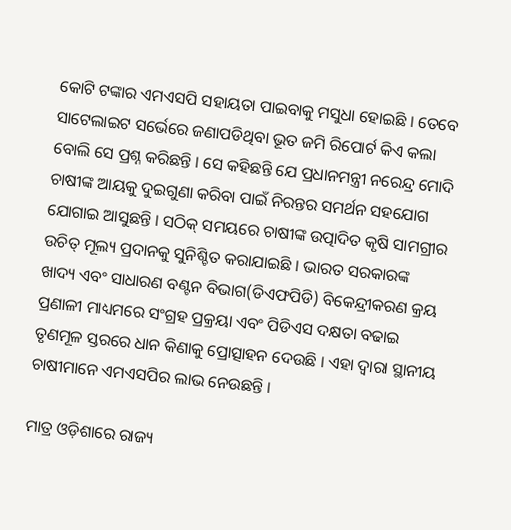କୋଟି ଟଙ୍କାର ଏମଏସପି ସହାୟତା ପାଇବାକୁ ମସୁଧା ହୋଇଛି । ତେବେ ସାଟେଲାଇଟ ସର୍ଭେରେ ଜଣାପଡିଥିବା ଭୂତ ଜମି ରିପୋର୍ଟ କିଏ କଲା ବୋଲି ସେ ପ୍ରଶ୍ନ କରିଛନ୍ତି । ସେ କହିଛନ୍ତି ଯେ ପ୍ରଧାନମନ୍ତ୍ରୀ ନରେନ୍ଦ୍ର ମୋଦି ଚାଷୀଙ୍କ ଆୟକୁ ଦୁଇଗୁଣା କରିବା ପାଇଁ ନିରନ୍ତର ସମର୍ଥନ ସହଯୋଗ ଯୋଗାଇ ଆସୁଛନ୍ତି । ସଠିକ୍ ସମୟରେ ଚାଷୀଙ୍କ ଉତ୍ପାଦିତ କୃଷି ସାମଗ୍ରୀର ଉଚିତ୍ ମୂଲ୍ୟ ପ୍ରଦାନକୁ ସୁନିଶ୍ଚିତ କରାଯାଇଛି । ଭାରତ ସରକାରଙ୍କ ଖାଦ୍ୟ ଏବଂ ସାଧାରଣ ବଣ୍ଟନ ବିଭାଗ(ଡିଏଫପିଡି) ବିକେନ୍ଦ୍ରୀକରଣ କ୍ରୟ ପ୍ରଣାଳୀ ମାଧ୍ୟମରେ ସଂଗ୍ରହ ପ୍ରକ୍ରୟା ଏବଂ ପିଡିଏସ ଦକ୍ଷତା ବଢାଇ ତୃଣମୂଳ ସ୍ତରରେ ଧାନ କିଣାକୁ ପ୍ରୋତ୍ସାହନ ଦେଉଛି । ଏହା ଦ୍ୱାରା ସ୍ଥାନୀୟ ଚାଷୀମାନେ ଏମଏସପିର ଲାଭ ନେଉଛନ୍ତି ।

ମାତ୍ର ଓଡ଼ିଶାରେ ରାଜ୍ୟ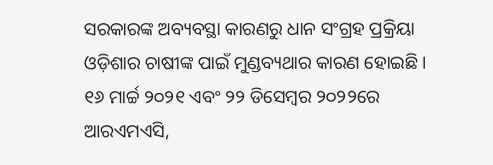ସରକାରଙ୍କ ଅବ୍ୟବସ୍ଥା କାରଣରୁ ଧାନ ସଂଗ୍ରହ ପ୍ରକ୍ରିୟା ଓଡ଼ିଶାର ଚାଷୀଙ୍କ ପାଇଁ ମୁଣ୍ଡବ୍ୟଥାର କାରଣ ହୋଇଛି । ୧୬ ମାର୍ଚ୍ଚ ୨୦୨୧ ଏବଂ ୨୨ ଡିସେମ୍ବର ୨୦୨୨ରେ ଆରଏମଏସି,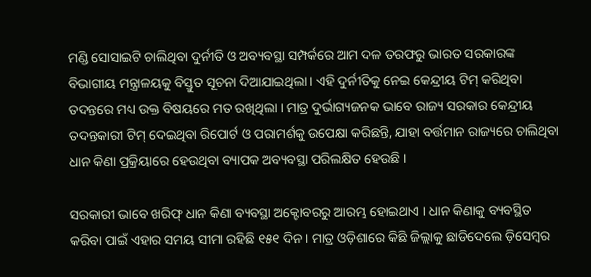ମଣ୍ଡି ସୋସାଇଟି ଚାଲିଥିବା ଦୁର୍ନୀତି ଓ ଅବ୍ୟବସ୍ଥା ସମ୍ପର୍କରେ ଆମ ଦଳ ତରଫରୁ ଭାରତ ସରକାରଙ୍କ ବିଭାଗୀୟ ମନ୍ତ୍ରାଳୟକୁ ବିସ୍ତୁତ ସୂଚନା ଦିଆଯାଇଥିଲା । ଏହି ଦୁର୍ନୀତିକୁ ନେଇ କେନ୍ଦ୍ରୀୟ ଟିମ୍ କରିଥିବା ତଦନ୍ତରେ ମଧ୍ୟ ଉକ୍ତ ବିଷୟରେ ମତ ରଖିଥିଲା । ମାତ୍ର ଦୁର୍ଭାଗ୍ୟଜନକ ଭାବେ ରାଜ୍ୟ ସରକାର କେନ୍ଦ୍ରୀୟ ତଦନ୍ତକାରୀ ଟିମ୍ ଦେଇଥିବା ରିପୋର୍ଟ ଓ ପରାମର୍ଶକୁ ଉପେକ୍ଷା କରିଛନ୍ତି, ଯାହା ବର୍ତ୍ତମାନ ରାଜ୍ୟରେ ଚାଲିଥିବା ଧାନ କିଣା ପ୍ରକ୍ରିୟାରେ ହେଉଥିବା ବ୍ୟାପକ ଅବ୍ୟବସ୍ଥା ପରିଲକ୍ଷିତ ହେଉଛି ।

ସରକାରୀ ଭାବେ ଖରିଫ୍ ଧାନ କିଣା ବ୍ୟବସ୍ଥା ଅକ୍ଟୋବରରୁ ଆରମ୍ଭ ହୋଇଥାଏ । ଧାନ କିଣାକୁ ବ୍ୟବସ୍ଥିତ କରିବା ପାଇଁ ଏହାର ସମୟ ସୀମା ରହିଛି ୧୫୧ ଦିନ । ମାତ୍ର ଓଡ଼ିଶାରେ କିଛି ଜିଲ୍ଲାକୁ ଛାଡିଦେଲେ ଡ଼ିସେମ୍ବର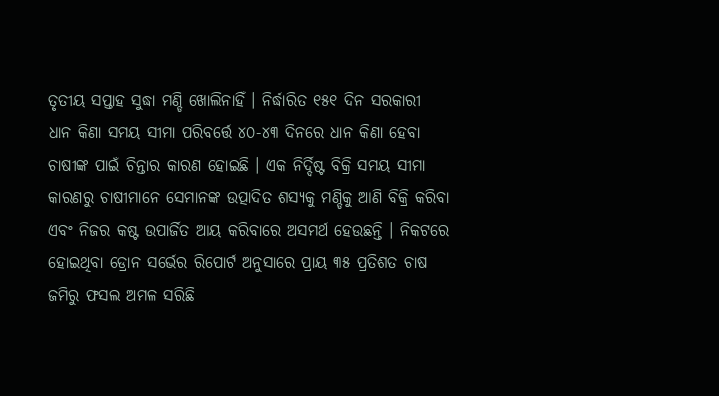ତୃତୀୟ ସପ୍ତାହ ସୁଦ୍ଧା ମଣ୍ଡି ଖୋଲିନାହିଁ । ନିର୍ଦ୍ଧାରିତ ୧୫୧ ଦିନ ସରକାରୀ ଧାନ କିଣା ସମୟ ସୀମା ପରିବର୍ତ୍ତେ ୪୦-୪୩ ଦିନରେ ଧାନ କିଣା ହେବା ଚାଷୀଙ୍କ ପାଇଁ ଚିନ୍ତାର କାରଣ ହୋଇଛି । ଏକ ନିର୍ଦ୍ଦିଷ୍ଟ ବିକ୍ରି ସମୟ ସୀମା କାରଣରୁ ଚାଷୀମାନେ ସେମାନଙ୍କ ଉତ୍ପାଦିତ ଶସ୍ୟକୁ ମଣ୍ଡିକୁ ଆଣି ବିକ୍ରି କରିବା ଏବଂ ନିଜର କଷ୍ଟ ଉପାର୍ଜିତ ଆୟ କରିବାରେ ଅସମର୍ଥ ହେଉଛନ୍ତି । ନିକଟରେ ହୋଇଥିବା ଡ୍ରୋନ ସର୍ଭେର ରିପୋର୍ଟ ଅନୁସାରେ ପ୍ରାୟ ୩୫ ପ୍ରତିଶତ ଚାଷ ଜମିରୁ ଫସଲ ଅମଳ ସରିଛି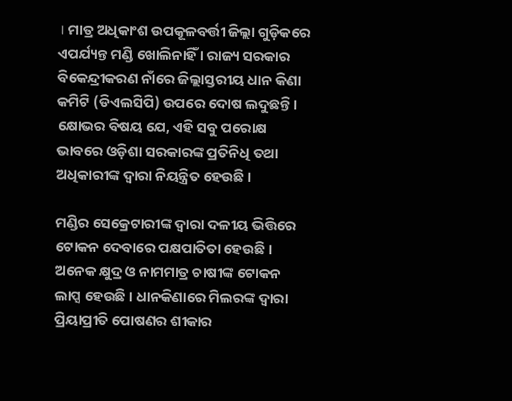। ମାତ୍ର ଅଧିକାଂଶ ଉପକୂଳବର୍ତ୍ତୀ ଜିଲ୍ଲା ଗୁଡ଼ିକରେ ଏପର୍ଯ୍ୟନ୍ତ ମଣ୍ଡି ଖୋଲିନାହିଁ । ରାଜ୍ୟ ସରକାର ବିକେନ୍ଦ୍ରୀକରଣ ନାଁରେ ଜିଲ୍ଲାସ୍ତରୀୟ ଧାନ କିଣା କମିଟି (ଡିଏଲସିପି) ଉପରେ ଦୋଷ ଲଦୁଛନ୍ତି । କ୍ଷୋଭର ବିଷୟ ଯେ, ଏହି ସବୁ ପରୋକ୍ଷ ଭାବରେ ଓଡ଼ିଶା ସରକାରଙ୍କ ପ୍ରତିନିଧି ତଥା ଅଧିକାରୀଙ୍କ ଦ୍ୱାରା ନିୟନ୍ତ୍ରିତ ହେଉଛି ।

ମଣ୍ଡିର ସେକ୍ରେଟାରୀଙ୍କ ଦ୍ୱାରା ଦଳୀୟ ଭିତ୍ତିରେ  ଟୋକନ ଦେବାରେ ପକ୍ଷପାତିତା ହେଉଛି । ଅନେକ କ୍ଷୁଦ୍ର ଓ ନାମମାତ୍ର ଚାଷୀଙ୍କ ଟୋକନ ଲାପ୍ସ ହେଉଛି । ଧାନକିଣାରେ ମିଲରଙ୍କ ଦ୍ୱାରା ପ୍ରିୟାପ୍ରୀତି ପୋଷଣର ଶୀକାର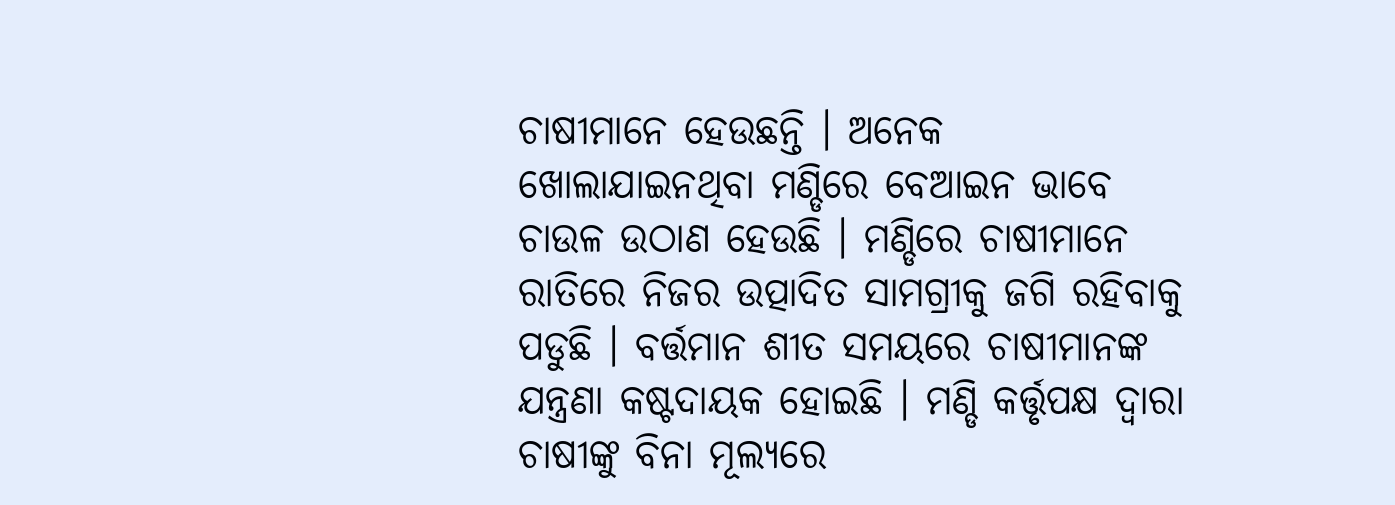ଚାଷୀମାନେ ହେଉଛନ୍ତି । ଅନେକ ଖୋଲାଯାଇନଥିବା ମଣ୍ଡିରେ ବେଆଇନ ଭାବେ ଚାଉଳ ଉଠାଣ ହେଉଛି । ମଣ୍ଡିରେ ଚାଷୀମାନେ ରାତିରେ ନିଜର ଉତ୍ପାଦିତ ସାମଗ୍ରୀକୁ ଜଗି ରହିବାକୁ ପଡୁଛି । ବର୍ତ୍ତମାନ ଶୀତ ସମୟରେ ଚାଷୀମାନଙ୍କ ଯନ୍ତ୍ରଣା କଷ୍ଟଦାୟକ ହୋଇଛି । ମଣ୍ଡି କର୍ତ୍ତୃପକ୍ଷ ଦ୍ୱାରା ଚାଷୀଙ୍କୁ ବିନା ମୂଲ୍ୟରେ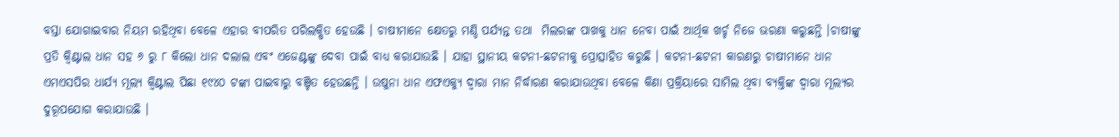ବସ୍ତା ଯୋଗାଇବାର ନିୟମ ରହିଥିବା ବେଳେ ଏହାର ବୀପରିତ ପରିଲକ୍ଷିତ ହେଉଛି । ଚାଷୀମାନେ କ୍ଷେତରୁ ମଣ୍ଡି ପର୍ଯ୍ୟନ୍ତ ତଥା  ମିଲରଙ୍କ ପାଖକୁ ଧାନ ନେବା ପାଇଁ ଆର୍ଥିକ ଖର୍ଚ୍ଚ ନିଜେ ଭରଣା କରୁଛନ୍ତି ।ଚାଷୀଙ୍କୁ ପ୍ରତି କ୍ୱିଣ୍ଟାଲ ଧାନ ସହ ୬ ରୁ ୮ କିଲୋ ଧାନ ଦଲାଲ ଏବଂ ଏଜେଣ୍ଟଙ୍କୁ ଦେବା ପାଇଁ ବାଧ୍ୟ କରାଯାଉଛି । ଯାହା ସ୍ଥାନୀୟ କଟନୀ-ଛଟନୀକୁ ପ୍ରୋତ୍ସାହିତ କରୁଛି । କଟନୀ-ଛଟନୀ କାରଣରୁ ଚାଷୀମାନେ ଧାନ ଏମଏସପିର ଧାର୍ଯ୍ୟ ମୂଲ୍ୟ କ୍ୱିଣ୍ଟାଲ ପିଛା ୧୯୪୦ ଟଙ୍କା ପାଇବାରୁ ବଞ୍ଚିତ ହେଉଛନ୍ତି । ଉଷୁନା ଧାନ ଏଫଏକ୍ୟୁ ଦ୍ୱାରା ମାନ ନିର୍ଦ୍ଧାରଣ କରାଯାଉଥିବା ବେଳେ କିଣା ପ୍ରକ୍ରିୟାରେ ସାମିଲ ଥିବା ବ୍ୟକ୍ତିଙ୍କ ଦ୍ୱାରା ମୂଲ୍ୟର ଦୁରୂପଯୋଗ କରାଯାଉଛି ।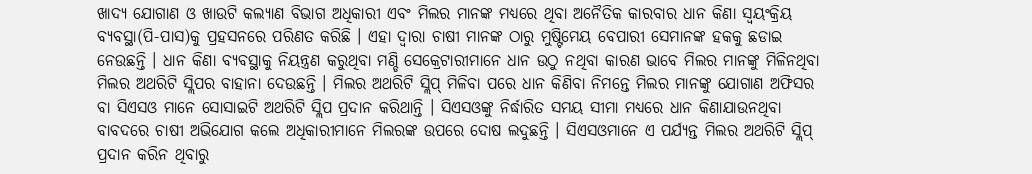ଖାଦ୍ୟ ଯୋଗାଣ ଓ ଖାଉଟି କଲ୍ୟାଣ ବିଭାଗ ଅଧିକାରୀ ଏବଂ ମିଲର ମାନଙ୍କ ମଧ୍ୟରେ ଥିବା ଅନୈତିକ କାରବାର ଧାନ କିଣା ସ୍ୱୟଂକ୍ରିୟ ବ୍ୟବସ୍ଥା(ପି-ପାସ)କୁ ପ୍ରହସନରେ ପରିଣତ କରିଛି । ଏହା ଦ୍ୱାରା ଚାଷୀ ମାନଙ୍କ ଠାରୁ ମୁଷ୍ଟିମେୟ ବେପାରୀ ସେମାନଙ୍କ ହକକୁ ଛଡାଇ ନେଉଛନ୍ତି । ଧାନ କିଣା ବ୍ୟବସ୍ଥାକୁ ନିୟନ୍ତ୍ରଣ କରୁଥିବା ମଣ୍ଡି ସେକ୍ରେଟାରୀମାନେ ଧାନ ଉଠୁ ନଥିବା କାରଣ ଭାବେ ମିଲର ମାନଙ୍କୁ ମିଳିନଥିବା ମିଲର ଅଥରିଟି ସ୍ଲିପର ବାହାନା ଦେଉଛନ୍ତି । ମିଲର ଅଥରିଟି ସ୍ଲିପ୍ ମିଳିବା ପରେ ଧାନ କିଣିବା ନିମନ୍ତେ ମିଲର ମାନଙ୍କୁ ଯୋଗାଣ ଅଫିସର ବା ସିଏସଓ ମାନେ ସୋସାଇଟି ଅଥରିଟି ସ୍ଲିପ ପ୍ରଦାନ କରିଥାନ୍ତି । ସିଏସଓଙ୍କୁ ନିର୍ଦ୍ଧାରିତ ସମୟ ସୀମା ମଧ୍ୟରେ ଧାନ କିଣାଯାଉନଥିବା ବାବଦରେ ଚାଷୀ ଅଭିଯୋଗ କଲେ ଅଧିକାରୀମାନେ ମିଲରଙ୍କ ଉପରେ ଦୋଷ ଲଦୁଛନ୍ତି । ସିଏସଓମାନେ ଏ ପର୍ଯ୍ୟନ୍ତ ମିଲର ଅଥରିଟି ସ୍ଲିପ୍ ପ୍ରଦାନ କରିନ ଥିବାରୁ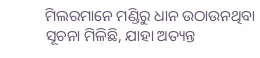ମିଲରମାନେ ମଣ୍ଡିରୁ ଧାନ ଉଠାଉନଥିବା ସୂଚନା ମିଳିଛି, ଯାହା ଅତ୍ୟନ୍ତ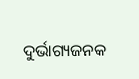ଦୁର୍ଭାଗ୍ୟଜନକ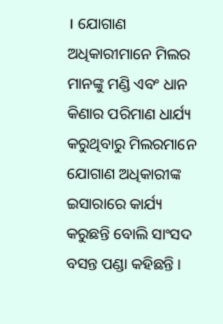। ଯୋଗାଣ ଅଧିକାରୀମାନେ ମିଲର ମାନଙ୍କୁ ମଣ୍ଡି ଏବଂ ଧାନ କିଣାର ପରିମାଣ ଧାର୍ଯ୍ୟ କରୁଥିବାରୁ ମିଲରମାନେ ଯୋଗାଣ ଅଧିକାରୀଙ୍କ ଇସାରାରେ କାର୍ଯ୍ୟ କରୁଛନ୍ତି ବୋଲି ସାଂସଦ ବସନ୍ତ ପଣ୍ଡା କହିଛନ୍ତି ।